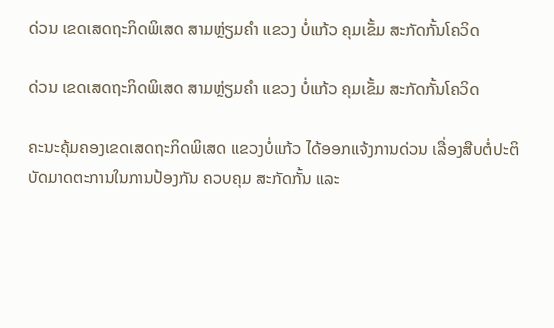ດ່ວນ ເຂດເສດຖະກິດພິເສດ ສາມຫຼ່ຽມຄໍາ ແຂວງ ບໍ່ແກ້ວ ຄຸມເຂັ້ມ ສະກັດກັ້ນໂຄວິດ

ດ່ວນ ເຂດເສດຖະກິດພິເສດ ສາມຫຼ່ຽມຄໍາ ແຂວງ ບໍ່ແກ້ວ ຄຸມເຂັ້ມ ສະກັດກັ້ນໂຄວິດ

ຄະນະຄຸ້ມຄອງເຂດເສດຖະກິດພິເສດ ແຂວງບໍ່ແກ້ວ ໄດ້ອອກແຈ້ງການດ່ວນ ເລື່ອງສືບຕໍ່ປະຕິບັດມາດຕະການໃນການປ້ອງກັນ ຄວບຄຸມ ສະກັດກັ້ນ ແລະ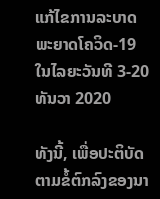ແກ້ໄຂການລະບາດພະຍາດໂຄວິດ-19 ໃນໄລຍະວັນທີ 3-20 ທັນວາ 2020

ທັງນີ້, ເພື່ອປະຕິບັດຕາມຂໍ້ຕົກລົງຂອງນາ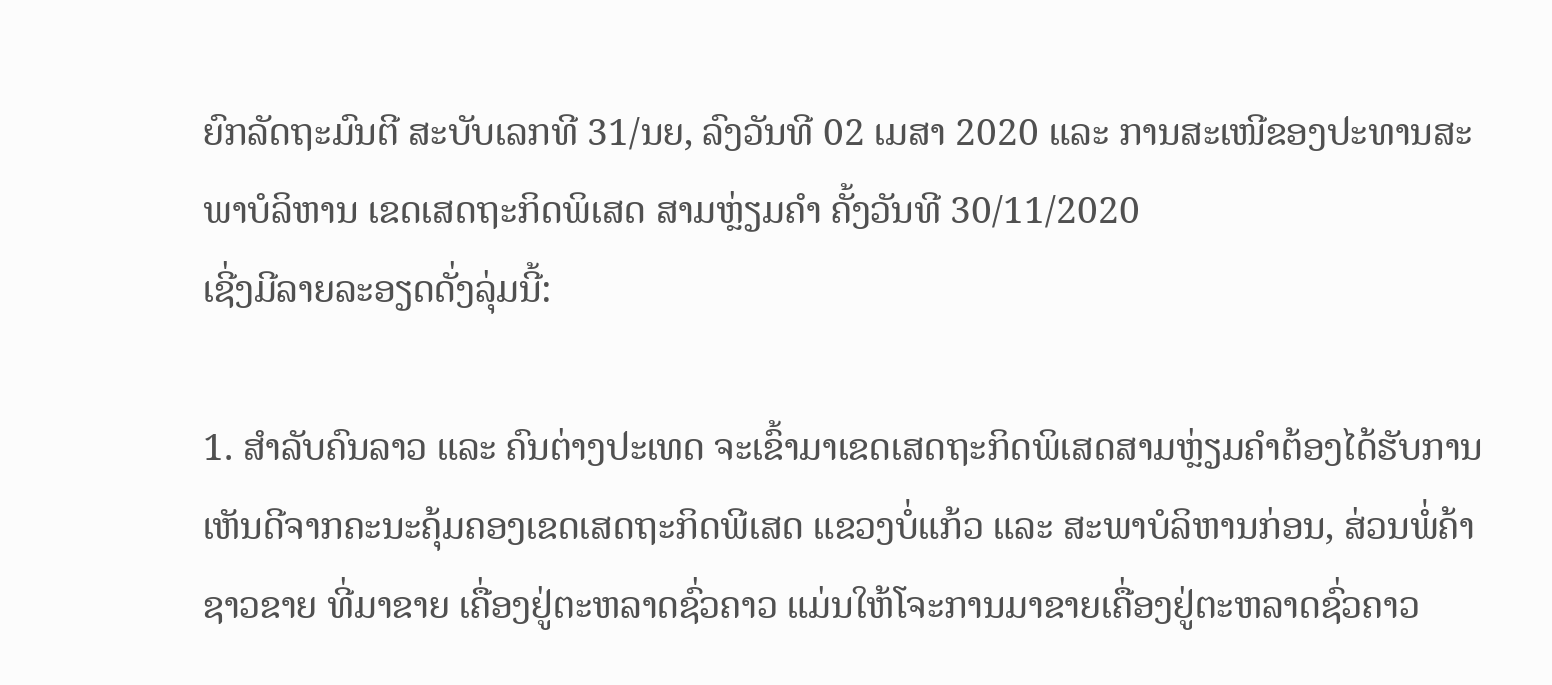ຍົກລັດຖະມົນຕີ ສະບັບເລກທີ 31/ນຍ, ລົງວັນທີ 02 ເມສາ 2020 ແລະ ການສະເໜີຂອງປະທານສະພາບໍລິຫານ ເຂດເສດຖະກິດພິເສດ ສາມຫຼ່ຽມຄໍາ ຄັ້ງວັນທີ 30/11/2020
ເຊີ່ງມີລາຍລະອຽດດັ່ງລຸ່ມນີ້:

1. ສໍາລັບຄົນລາວ ແລະ ຄົນຕ່າງປະເທດ ຈະເຂົ້າມາເຂດເສດຖະກິດພິເສດສາມຫຼ່ຽມຄໍາຕ້ອງໄດ້ຮັບການເຫັນດີຈາກຄະນະຄຸ້ມຄອງເຂດເສດຖະກິດພີເສດ ແຂວງບໍ່ແກ້ວ ແລະ ສະພາບໍລິຫານກ່ອນ, ສ່ວນພໍ່ຄ້າຊາວຂາຍ ທີ່ມາຂາຍ ເຄື່ອງຢູ່ຕະຫລາດຊົ່ວຄາວ ແມ່ນໃຫ້ໂຈະການມາຂາຍເຄື່ອງຢູ່ຕະຫລາດຊົ່ວຄາວ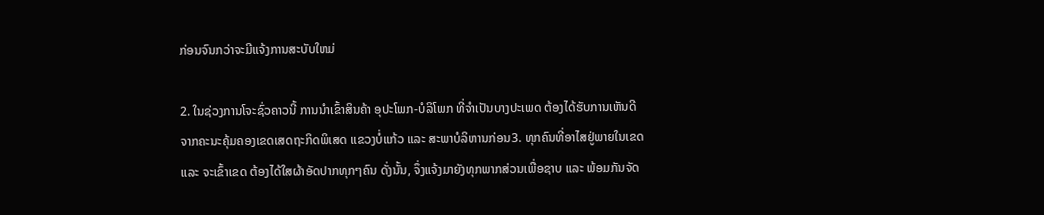ກ່ອນຈົນກວ່າຈະມີແຈ້ງການສະບັບໃຫມ່

2. ໃນຊ່ວງການໂຈະຊົ່ວຄາວນີ້ ການນໍາເຂົ້າສິນຄ້າ ອຸປະໂພກ-ບໍລິໂພກ ທີ່ຈໍາເປັນບາງປະເພດ ຕ້ອງໄດ້ຮັບການເຫັນດີ ຈາກຄະນະຄຸ້ມຄອງເຂດເສດຖະກິດພິເສດ ແຂວງບໍ່ແກ້ວ ແລະ ສະພາບໍລິຫານກ່ອນ3. ທຸກຄົນທີ່ອາໄສຢູ່ພາຍໃນເຂດ ແລະ ຈະເຂົ້າເຂດ ຕ້ອງໄດ້ໃສຜ້າອັດປາກທຸກໆຄົນ ດັ່ງນັ້ນ, ຈຶ່ງແຈ້ງມາຍັງທຸກພາກສ່ວນເພື່ອຊາບ ແລະ ພ້ອມກັນຈັດ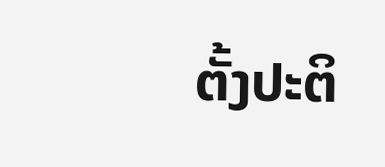ຕັ້ງປະຕິ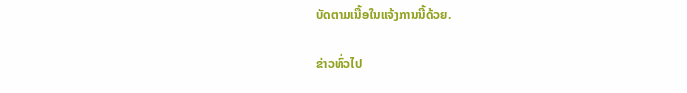ບັດຕາມເນື້ອໃນແຈ້ງການນີ້ດ້ວຍ.

ຂ່າວທົ່ວໄປ